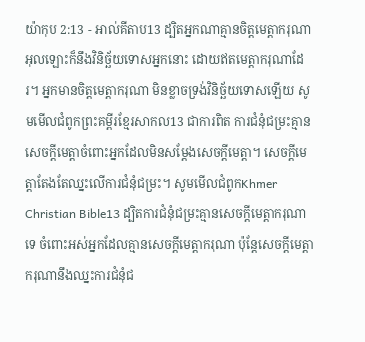យ៉ាកុប 2:13 - អាល់គីតាប13 ដ្បិតអ្នកណាគ្មានចិត្ដមេត្ដាករុណា អុលឡោះក៏នឹងវិនិច្ឆ័យទោសអ្នកនោះ ដោយឥតមេត្ដាករុណាដែរ។ អ្នកមានចិត្ដមេត្ដាករុណា មិនខ្លាចទ្រង់វិនិច្ឆ័យទោសឡើយ សូមមើលជំពូកព្រះគម្ពីរខ្មែរសាកល13 ជាការពិត ការជំនុំជម្រះគ្មានសេចក្ដីមេត្តាចំពោះអ្នកដែលមិនសម្ដែងសេចក្ដីមេត្តា។ សេចក្ដីមេត្តាតែងតែឈ្នះលើការជំនុំជម្រះ។ សូមមើលជំពូកKhmer Christian Bible13 ដ្បិតការជំនុំជម្រះគ្មានសេចក្ដីមេត្ដាករុណាទេ ចំពោះអស់អ្នកដែលគ្មានសេចក្ដីមេត្ដាករុណា ប៉ុន្ដែសេចក្ដីមេត្ដាករុណានឹងឈ្នះការជំនុំជ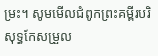ម្រះ។ សូមមើលជំពូកព្រះគម្ពីរបរិសុទ្ធកែសម្រួល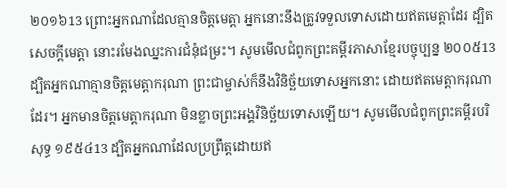២០១៦13 ព្រោះអ្នកណាដែលគ្មានចិត្តមេត្តា អ្នកនោះនឹងត្រូវទទួលទោសដោយឥតមេត្តាដែរ ដ្បិតសេចក្តីមេត្តា នោះរមែងឈ្នះការជំនុំជម្រះ។ សូមមើលជំពូកព្រះគម្ពីរភាសាខ្មែរបច្ចុប្បន្ន ២០០៥13 ដ្បិតអ្នកណាគ្មានចិត្តមេត្តាករុណា ព្រះជាម្ចាស់ក៏នឹងវិនិច្ឆ័យទោសអ្នកនោះ ដោយឥតមេត្តាករុណាដែរ។ អ្នកមានចិត្តមេត្តាករុណា មិនខ្លាចព្រះអង្គវិនិច្ឆ័យទោសឡើយ។ សូមមើលជំពូកព្រះគម្ពីរបរិសុទ្ធ ១៩៥៤13 ដ្បិតអ្នកណាដែលប្រព្រឹត្តដោយឥ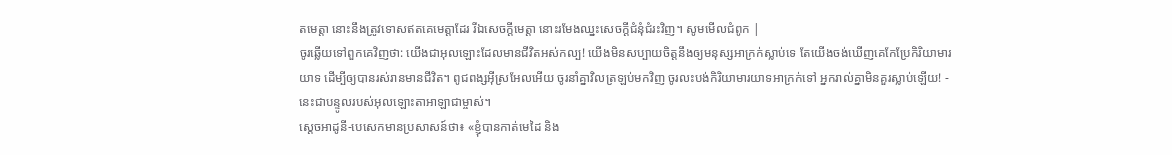តមេត្តា នោះនឹងត្រូវទោសឥតគេមេត្តាដែរ រីឯសេចក្ដីមេត្តា នោះរមែងឈ្នះសេចក្ដីជំនុំជំរះវិញ។ សូមមើលជំពូក |
ចូរឆ្លើយទៅពួកគេវិញថា: យើងជាអុលឡោះដែលមានជីវិតអស់កល្ប! យើងមិនសប្បាយចិត្តនឹងឲ្យមនុស្សអាក្រក់ស្លាប់ទេ តែយើងចង់ឃើញគេកែប្រែកិរិយាមារយាទ ដើម្បីឲ្យបានរស់រានមានជីវិត។ ពូជពង្សអ៊ីស្រអែលអើយ ចូរនាំគ្នាវិលត្រឡប់មកវិញ ចូរលះបង់កិរិយាមារយាទអាក្រក់ទៅ អ្នករាល់គ្នាមិនគួរស្លាប់ឡើយ! - នេះជាបន្ទូលរបស់អុលឡោះតាអាឡាជាម្ចាស់។
ស្តេចអាដូនី-បេសេកមានប្រសាសន៍ថា៖ «ខ្ញុំបានកាត់មេដៃ និង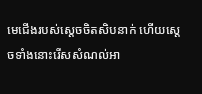មេជើងរបស់ស្តេចចិតសិបនាក់ ហើយស្តេចទាំងនោះរើសសំណល់អា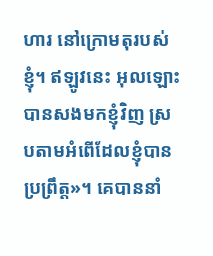ហារ នៅក្រោមតុរបស់ខ្ញុំ។ ឥឡូវនេះ អុលឡោះបានសងមកខ្ញុំវិញ ស្របតាមអំពើដែលខ្ញុំបានប្រព្រឹត្ត»។ គេបាននាំ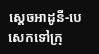ស្តេចអាដូនី-បេសេកទៅក្រុ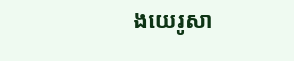ងយេរូសា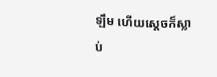ឡឹម ហើយស្តេចក៏ស្លាប់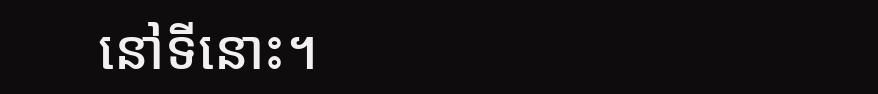នៅទីនោះ។